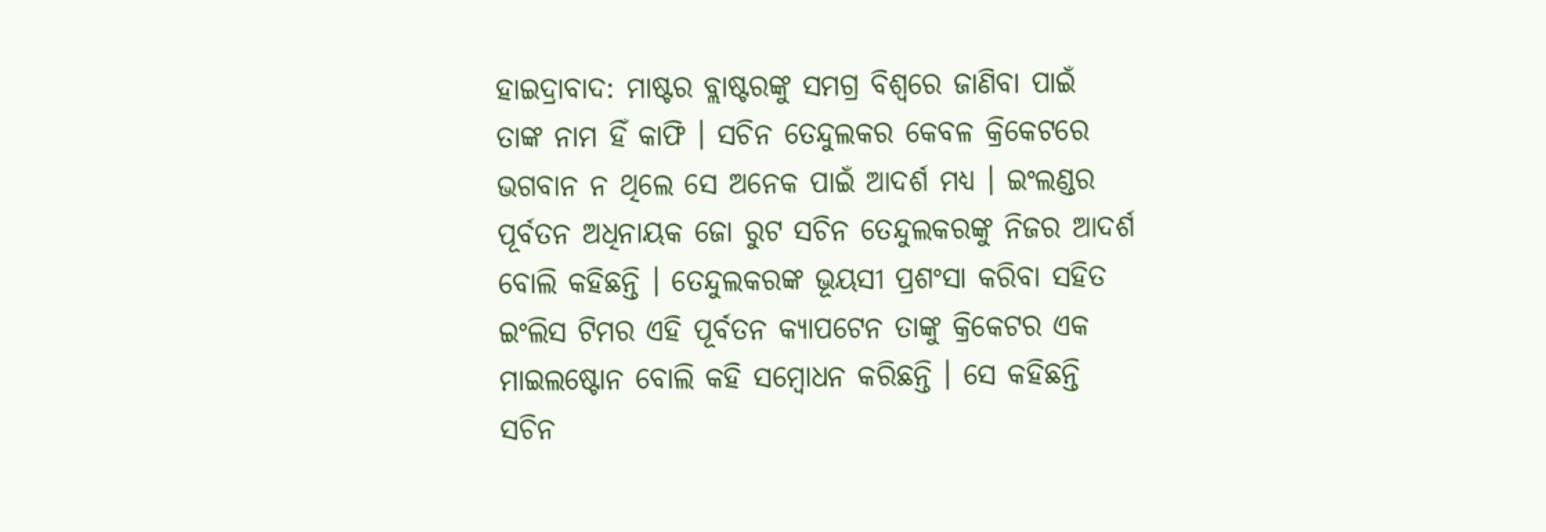ହାଇଦ୍ରାବାଦ: ମାଷ୍ଟର ବ୍ଲାଷ୍ଟରଙ୍କୁ ସମଗ୍ର ବିଶ୍ବରେ ଜାଣିବା ପାଇଁ ତାଙ୍କ ନାମ ହିଁ କାଫି । ସଚିନ ତେନ୍ଦୁଲକର କେବଳ କ୍ରିକେଟରେ ଭଗବାନ ନ ଥିଲେ ସେ ଅନେକ ପାଇଁ ଆଦର୍ଶ ମଧ୍ୟ । ଇଂଲଣ୍ଡର ପୂର୍ବତନ ଅଧିନାୟକ ଜୋ ରୁଟ ସଚିନ ତେନ୍ଦୁଲକରଙ୍କୁ ନିଜର ଆଦର୍ଶ ବୋଲି କହିଛନ୍ତି । ତେନ୍ଦୁଲକରଙ୍କ ଭୂୟସୀ ପ୍ରଶଂସା କରିବା ସହିତ ଇଂଲିସ ଟିମର ଏହି ପୂର୍ବତନ କ୍ୟାପଟେନ ତାଙ୍କୁ କ୍ରିକେଟର ଏକ ମାଇଲଷ୍ଟୋନ ବୋଲି କହି ସମ୍ବୋଧନ କରିଛନ୍ତି । ସେ କହିଛନ୍ତି ସଚିନ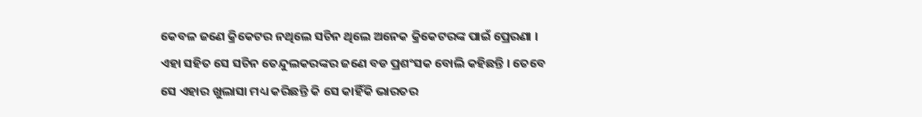କେବଳ ଜଣେ କ୍ରିକେଟର ନଥିଲେ ସଚିନ ଥିଲେ ଅନେକ କ୍ରିକେଟରଙ୍କ ପାଇଁ ପ୍ରେରଣା ।
ଏହା ସହିତ ସେ ସଚିନ ତେନ୍ଦୁଲକରଙ୍କର ଜଣେ ବଡ ପ୍ରଶଂସକ ବୋଲି କହିଛନ୍ତି । ତେବେ ସେ ଏହାର ଖୁଲାସା ମଧ୍ୟ କରିଛନ୍ତି କି ସେ କାହିଁକି ଭାରତର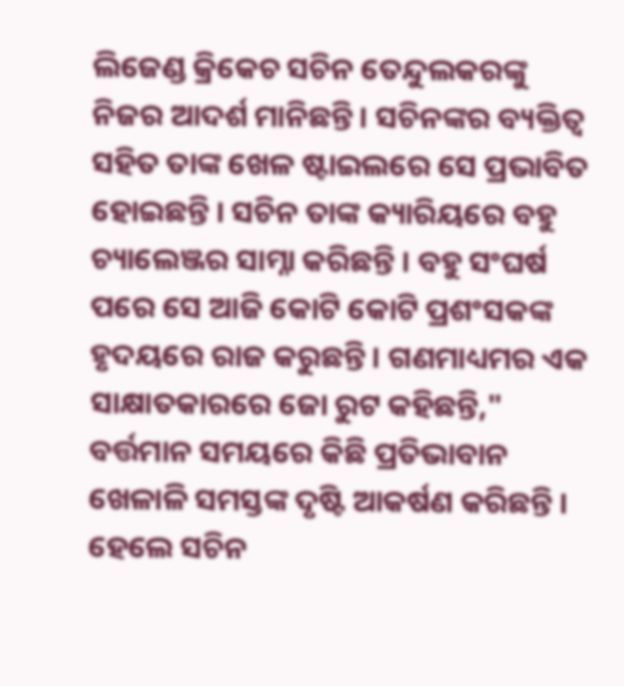ଲିଜେଣ୍ଡ କ୍ରିକେଚ ସଚିନ ତେନ୍ଦୁଲକରଙ୍କୁ ନିଜର ଆଦର୍ଶ ମାନିଛନ୍ତି । ସଚିନଙ୍କର ବ୍ୟକ୍ତିତ୍ବ ସହିତ ତାଙ୍କ ଖେଳ ଷ୍ଟାଇଲରେ ସେ ପ୍ରଭାବିତ ହୋଇଛନ୍ତି । ସଚିନ ତାଙ୍କ କ୍ୟାରିୟରେ ବହୁ ଚ୍ୟାଲେଞ୍ଜର ସାମ୍ନା କରିଛନ୍ତି । ବହୁ ସଂଘର୍ଷ ପରେ ସେ ଆଜି କୋଟି କୋଟି ପ୍ରଶଂସକଙ୍କ ହୃଦୟରେ ରାଜ କରୁଛନ୍ତି । ଗଣମାଧ୍ୟମର ଏକ ସାକ୍ଷାତକାରରେ ଜୋ ରୁଟ କହିଛନ୍ତି," ବର୍ତ୍ତମାନ ସମୟରେ କିଛି ପ୍ରତିଭାବାନ ଖେଳାଳି ସମସ୍ତଙ୍କ ଦୃଷ୍ଟି ଆକର୍ଷଣ କରିଛନ୍ତି । ହେଲେ ସଚିନ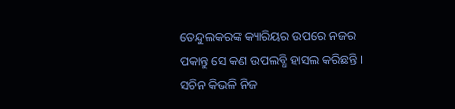ତେନ୍ଦୁଲକରଙ୍କ କ୍ୟାରିୟର ଉପରେ ନଜର ପକାନ୍ତୁ ସେ କଣ ଉପଲବ୍ଧି ହାସଲ କରିଛନ୍ତି । ସଚିନ କିଭଳି ନିଜ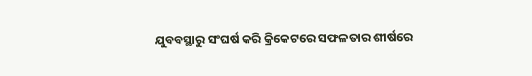ଯୁବବସ୍ଥାରୁ ସଂଘର୍ଷ କରି କ୍ରିକେଟରେ ସଫଳତାର ଶୀର୍ଷରେ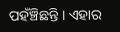ପହଁଞ୍ଚିଛନ୍ତି । ଏହାର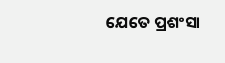ଯେତେ ପ୍ରଶଂସା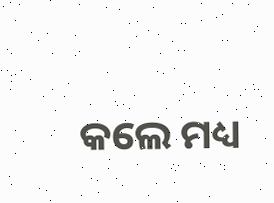କଲେ ମଧ୍ୟ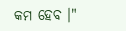କମ ହେବ ।"